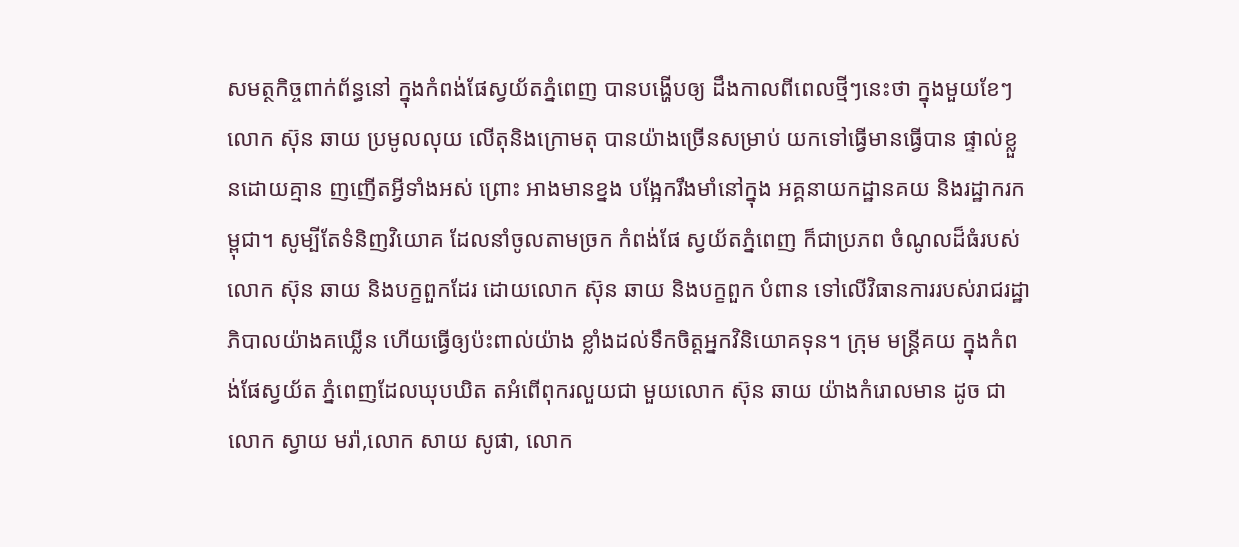សមត្ថកិច្ចពាក់ព័ន្ធនៅ ក្នុងកំពង់ផែស្វយ័តភ្នំពេញ បានបង្ហើបឲ្យ ដឹងកាលពីពេលថ្មីៗនេះថា ក្នុងមួយខែៗលោក ស៊ុន ឆាយ ប្រមូលលុយ លើតុនិងក្រោមតុ បានយ៉ាងច្រើនសម្រាប់ យកទៅធ្វើមានធ្វើបាន ផ្ទាល់ខ្លួនដោយគ្មាន ញញើតអ្វីទាំងអស់ ព្រោះ អាងមានខ្នង បង្អែករឹងមាំនៅក្នុង អគ្គនាយកដ្ឋានគយ និងរដ្ឋាករកម្ពុជា។ សូម្បីតែទំនិញវិយោគ ដែលនាំចូលតាមច្រក កំពង់ផែ ស្វយ័តភ្នំពេញ ក៏ជាប្រភព ចំណូលដ៏ធំរបស់លោក ស៊ុន ឆាយ និងបក្ខពួកដែរ ដោយលោក ស៊ុន ឆាយ និងបក្ខពួក បំពាន ទៅលើវិធានការរបស់រាជរដ្ឋាភិបាលយ៉ាងគឃ្លើន ហើយធ្វើឲ្យប៉ះពាល់យ៉ាង ខ្លាំងដល់ទឹកចិត្តអ្នកវិនិយោគទុន។ ក្រុម មន្ត្រីគយ ក្នុងកំពង់ផែស្វយ័ត ភ្នំពេញដែលឃុបឃិត តអំពើពុករលួយជា មួយលោក ស៊ុន ឆាយ យ៉ាងកំរោលមាន ដូច ជា លោក ស្វាយ មរ៉ា,លោក សាយ សូផា, លោក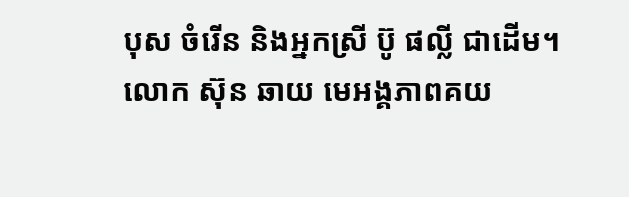បុស ចំរើន និងអ្នកស្រី ប៊ូ ផល្លី ជាដើម។
លោក ស៊ុន ឆាយ មេអង្គភាពគយ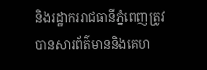និងរដ្ឋាកររាជធានីភ្នំពេញត្រូវបានសារព័ត៌មាននិងគេហ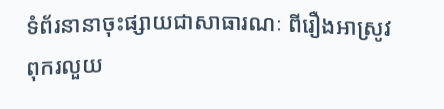ទំព័រនានាចុះផ្សាយជាសាធារណៈ ពីរឿងអាស្រូវពុករលួយ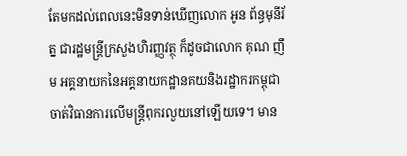តែមកដល់ពេលនេះមិនទាន់ឃើញលោក អូន ព័ន្ធមុនីរ័ត្ន ជារដ្ឋមន្ត្រីក្រសួងហិរញ្ញវត្ថុ ក៏ដូចជាលោក គុណ ញឹម អគ្គនាយកនៃអគ្គនាយកដ្ឋានគយនិងរដ្ឋាករកម្ពុជា ចាត់វិធានការលើមន្ត្រីពុករលួយនៅឡើយទេ។ មាន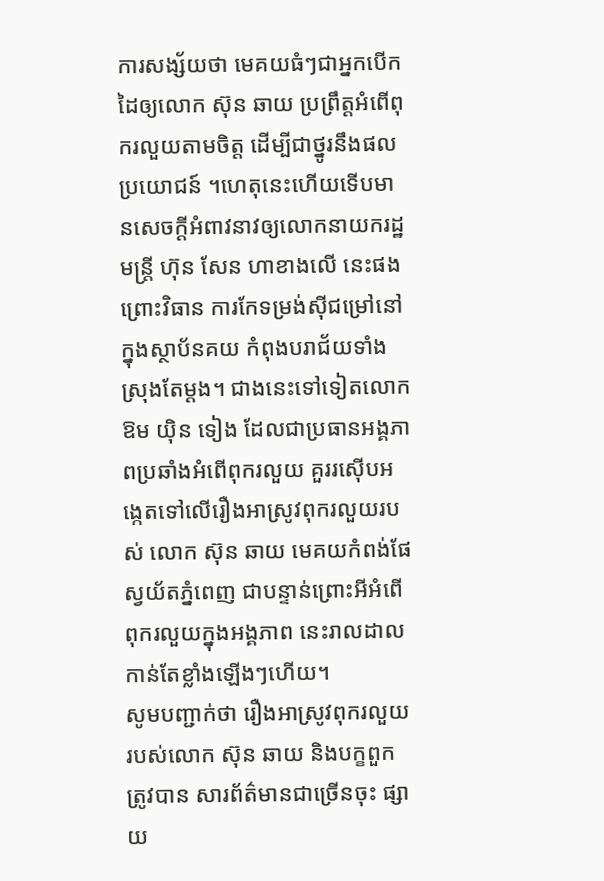ការសង្ស័យថា មេគយធំៗជាអ្នកបើកដៃឲ្យលោក ស៊ុន ឆាយ ប្រព្រឹត្តអំពើពុករលួយតាមចិត្ត ដើម្បីជាថ្នូរនឹងផលប្រយោជន៍ ។ហេតុនេះហើយទើបមានសេចក្តីអំពាវនាវឲ្យលោកនាយករដ្ឋមន្ត្រី ហ៊ុន សែន ហាខាងលើ នេះផង ព្រោះវិធាន ការកែទម្រង់ស៊ីជម្រៅនៅក្នុងស្ថាប័នគយ កំពុងបរាជ័យទាំងស្រុងតែម្តង។ ជាងនេះទៅទៀតលោក ឱម យ៉ិន ទៀង ដែលជាប្រធានអង្គភាពប្រឆាំងអំពើពុករលួយ គួររស៊ើបអង្កេតទៅលើរឿងអាស្រូវពុករលួយរបស់ លោក ស៊ុន ឆាយ មេគយកំពង់ផែស្វយ័តភ្នំពេញ ជាបន្ទាន់ព្រោះអីអំពើពុករលួយក្នុងអង្គភាព នេះរាលដាលកាន់តែខ្លាំងឡើងៗហើយ។
សូមបញ្ជាក់ថា រឿងអាស្រូវពុករលួយរបស់លោក ស៊ុន ឆាយ និងបក្ខពួកត្រូវបាន សារព័ត៌មានជាច្រើនចុះ ផ្សាយ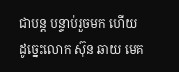ជាបន្ត បន្ទាប់រួចមក ហើយ ដូច្នេះលោក ស៊ុន ឆាយ មេគ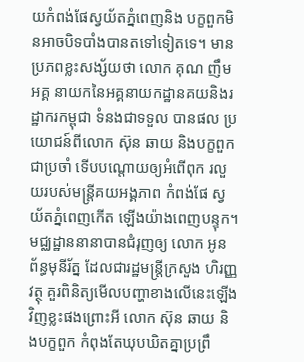យកំពង់ផែស្វយ័តភ្នំពេញនិង បក្ខពួកមិនអាចបិទបាំងបានតទៅទៀតទេ។ មានប្រភពខ្លះសង្ស័យថា លោក គុណ ញឹម អគ្គ នាយកនៃអគ្គនាយកដ្ឋានគយនិងរដ្ឋាករកម្ពុជា ទំនងជាទទួល បានផល ប្រយោជន៍ពីលោក ស៊ុន ឆាយ និងបក្ខពួកជាប្រចាំ ទើបបណ្តោយឲ្យអំពើពុក រលួយរបស់មន្ត្រីគយអង្គភាព កំពង់ផែ ស្វយ័តភ្នំពេញកើត ឡើងយ៉ាងពេញបន្ទុក។ មជ្ឈដ្ឋាននានាបានជំរុញឲ្យ លោក អូន ព័ន្ធមុនីរ័ត្ន ដែលជារដ្ឋមន្ត្រីក្រសួង ហិរញ្ញវត្ថុ គួរពិនិត្យមើលបញ្ហាខាងលើនេះឡើងវិញខ្លះផងព្រោះអី លោក ស៊ុន ឆាយ និងបក្ខពួក កំពុងតែឃុបឃិតគ្នាប្រព្រឹ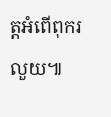ត្តអំពើពុករលួយ៕